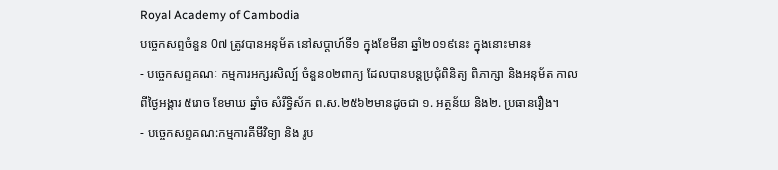Royal Academy of Cambodia
បច្ចេកសព្ទចំនួន 0៧ ត្រូវបានអនុម័ត នៅសប្តាហ៍ទី១ ក្នុងខែមីនា ឆ្នាំ២០១៩នេះ ក្នុងនោះមាន៖
- បច្ចេកសព្ទគណៈ កម្មការអក្សរសិល្ប៍ ចំនួន០២ពាក្យ ដែលបានបន្តប្រជុំពិនិត្យ ពិភាក្សា និងអនុម័ត កាលពីថ្ងៃអង្គារ ៥រោច ខែមាឃ ឆ្នាំច សំរឹទ្ធិស័ក ព.ស.២៥៦២មានដូចជា ១. អត្ថន័យ និង២. ប្រធានរឿង។
- បច្ចេកសព្ទគណ:កម្មការគីមីវិទ្យា និង រូប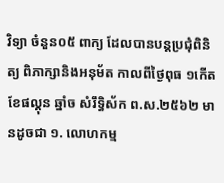វិទ្យា ចំនួន០៥ ពាក្យ ដែលបានបន្តប្រជុំពិនិត្យ ពិភាក្សានិងអនុម័ត កាលពីថ្ងៃពុធ ១កើត ខែផល្គុន ឆ្នាំច សំរឹទ្ធិស័ក ព.ស.២៥៦២ មានដូចជា ១. លោហកម្ម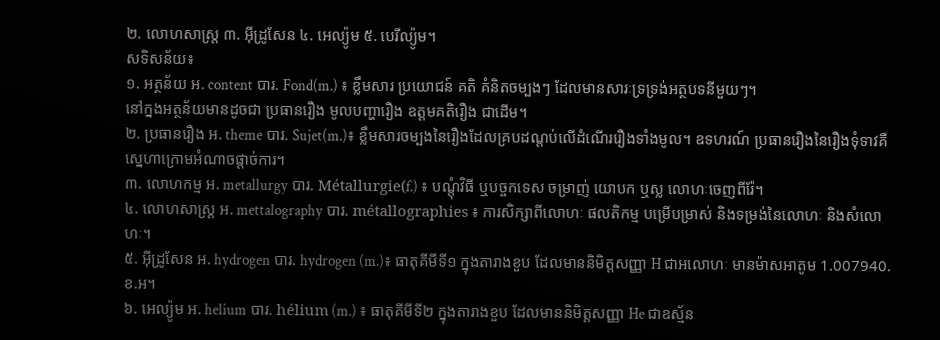២. លោហសាស្ត្រ ៣. អ៊ីដ្រូសែន ៤. អេល្យ៉ូម ៥. បេរីល្យ៉ូម។
សទិសន័យ៖
១. អត្ថន័យ អ. content បារ. Fond(m.) ៖ ខ្លឹមសារ ប្រយោជន៍ គតិ គំនិតចម្បងៗ ដែលមានសារៈទ្រទ្រង់អត្ថបទនីមួយៗ។
នៅក្នងអត្ថន័យមានដូចជា ប្រធានរឿង មូលបញ្ហារឿង ឧត្តមគតិរឿង ជាដើម។
២. ប្រធានរឿង អ. theme បារ. Sujet(m.)៖ ខ្លឹមសារចម្បងនៃរឿងដែលគ្របដណ្តប់លើដំណើររឿងទាំងមូល។ ឧទហរណ៍ ប្រធានរឿងនៃរឿងទុំទាវគឺ ស្នេហាក្រោមអំណាចផ្តាច់ការ។
៣. លោហកម្ម អ. metallurgy បារ. Métallurgie(f.) ៖ បណ្តុំវិធី ឬបច្ចកទេស ចម្រាញ់ យោបក ឬស្ល លោហៈចេញពីរ៉ែ។
៤. លោហសាស្ត្រ អ. mettalography បារ. métallographies ៖ ការសិក្សាពីលោហៈ ផលតិកម្ម បម្រើបម្រាស់ និងទម្រង់នៃលោហៈ និងសំលោហៈ។
៥. អ៊ីដ្រូសែន អ. hydrogen បារ. hydrogen (m.)៖ ធាតុគីមីទី១ ក្នុងតារាងខួប ដែលមាននិមិត្តសញ្ញា H ជាអលោហៈ មានម៉ាសអាតូម 1.007940. ខ.អ។
៦. អេល្យ៉ូម អ. helium បារ. hélium (m.) ៖ ធាតុគីមីទី២ ក្នុងតារាងខួប ដែលមាននិមិត្តសញ្ញា He ជាឧស្ម័ន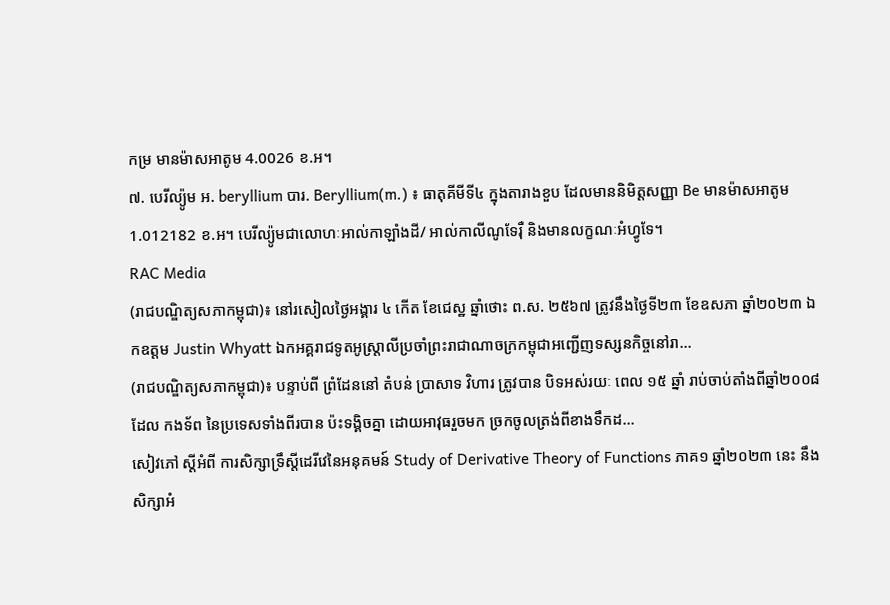កម្រ មានម៉ាសអាតូម 4.0026 ខ.អ។
៧. បេរីល្យ៉ូម អ. beryllium បារ. Beryllium(m.) ៖ ធាតុគីមីទី៤ ក្នុងតារាងខួប ដែលមាននិមិត្តសញ្ញា Be មានម៉ាសអាតូម 1.012182 ខ.អ។ បេរីល្យ៉ូមជាលោហៈអាល់កាឡាំងដី/ អាល់កាលីណូទែរ៉ឺ និងមានលក្ខណៈអំហ្វូទែ។
RAC Media
(រាជបណ្ឌិត្យសភាកម្ពុជា)៖ នៅរសៀលថ្ងៃអង្គារ ៤ កើត ខែជេស្ឋ ឆ្នាំថោះ ព.ស. ២៥៦៧ ត្រូវនឹងថ្ងៃទី២៣ ខែឧសភា ឆ្នាំ២០២៣ ឯកឧត្ដម Justin Whyatt ឯកអគ្គរាជទូតអូស្ត្រាលីប្រចាំព្រះរាជាណាចក្រកម្ពុជាអញ្ជើញទស្សនកិច្ចនៅរា...
(រាជបណ្ឌិត្យសភាកម្ពុជា)៖ បន្ទាប់ពី ព្រំដែននៅ តំបន់ ប្រាសាទ វិហារ ត្រូវបាន បិទអស់រយៈ ពេល ១៥ ឆ្នាំ រាប់ចាប់តាំងពីឆ្នាំ២០០៨ ដែល កងទ័ព នៃប្រទេសទាំងពីរបាន ប៉ះទង្គិចគ្នា ដោយអាវុធរួចមក ច្រកចូលត្រង់ពីខាងទឹកដ...
សៀវភៅ ស្តីអំពី ការសិក្សាទ្រឹស្តីដេរីវេនៃអនុគមន៍ Study of Derivative Theory of Functions ភាគ១ ឆ្នាំ២០២៣ នេះ នឹងសិក្សាអំ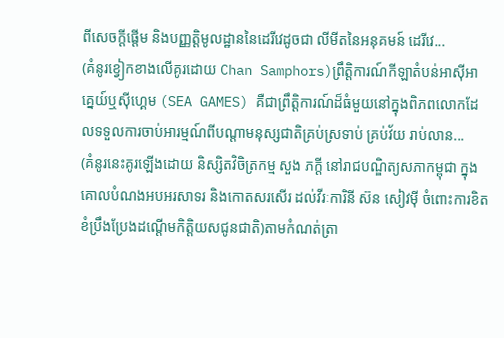ពីសេចក្តីផ្តើម និងបញ្ញត្តិមូលដ្ឋាននៃដេរីវេដូចជា លីមីតនៃអនុគមន៍ ដេរីវេ...
(គំនូរខ្វៀកខាងលើគូរដោយ Chan Samphors)ព្រឹត្តិការណ៍កីឡាតំបន់អាស៊ីអាគ្នេយ៍ឬស៊ីហ្គេម (SEA GAMES) គឺជាព្រឹត្តិការណ៍ដ៏ធំមួយនៅក្នុងពិភពលោកដែលទទួលការចាប់អារម្មណ៍ពីបណ្តាមនុស្សជាតិគ្រប់ស្រទាប់ គ្រប់វ័យ រាប់លាន...
(គំនូរនេះគូរឡើងដោយ និស្សិតវិចិត្រកម្ម សួង ភក្តី នៅរាជបណ្ឌិត្យសភាកម្ពុជា ក្នុងគោលបំណងអបអរសាទរ និងកោតសរសើរ ដល់វីរៈការិនី ស៊ន សៀវម៉ី ចំពោះការខិតខំប្រឹងប្រែងដណ្តើមកិត្តិយសជូនជាតិ)តាមកំណត់ត្រា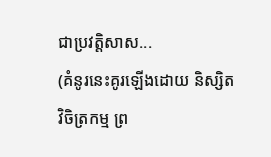ជាប្រវត្តិសាស...
(គំនូរនេះគូរឡើងដោយ និស្សិតវិចិត្រកម្ម ព្រ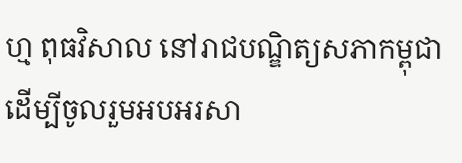ហ្ម ពុធវិសាល នៅរាជបណ្ឌិត្យសភាកម្ពុជា ដើម្បីចូលរួមអបអរសា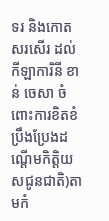ទរ និងកោតសរសើរ ដល់កីឡាការិនី ខាន់ ចេសា ចំពោះការខិតខំប្រឹងប្រែងដណ្តើមកិត្តិយសជូនជាតិ)តាមកំ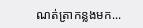ណត់ត្រាកន្លងមក...